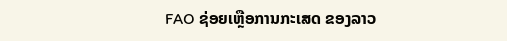FAO ຊ່ອຍເຫຼືອການກະເສດ ຂອງລາວ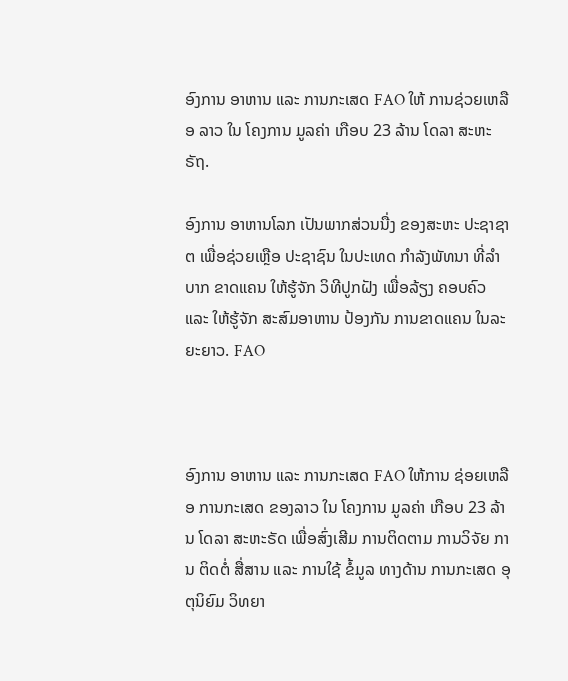ອົງການ ອາຫານ ແລະ ການກະເສດ FAO ໃຫ້ ການຊ່ວຍເຫລືອ ລາວ ໃນ ໂຄງການ ມູລຄ່າ ເກືອບ 23 ລ້ານ ໂດລາ ສະຫະຣັຖ.

ອົງການ ອາຫານໂລກ ເປັນພາກສ່ວນນື່ງ ຂອງສະຫະ ປະຊາຊາຕ ເພື່ອຊ່ວຍເຫຼືອ ປະຊາຊົນ ໃນປະເທດ ກໍາລັງພັທນາ ທີ່ລໍາບາກ ຂາດແຄນ ໃຫ້ຮູ້ຈັກ ວິທີປູກຝັງ ເພື່ອລ້ຽງ ຄອບຄົວ ແລະ ໃຫ້ຮູ້ຈັກ ສະສົມອາຫານ ປ້ອງກັນ ການຂາດແຄນ ໃນລະຍະຍາວ. FAO



ອົງການ ອາຫານ ແລະ ການກະເສດ FAO ໃຫ້ການ ຊ່ອຍເຫລືອ ການກະເສດ ຂອງລາວ ໃນ ໂຄງການ ມູລຄ່າ ເກືອບ 23 ລ້ານ ໂດລາ ສະຫະຣັດ ເພື່ອສົ່ງເສີມ ການຕິດຕາມ ການວິຈັຍ ການ ຕິດຕໍ່ ສື່ສານ ແລະ ການໃຊ້ ຂໍ້ມູລ ທາງດ້ານ ການກະເສດ ອຸຕຸນິຍົມ ວິທຍາ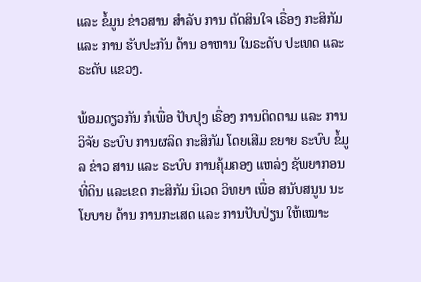ແລະ ຂໍ້ມູນ ຂ່າວສານ ສໍາລັບ ການ ຕັດສິນໃຈ ເຣື່ອງ ກະສິກັມ ແລະ ການ ຮັບປະກັນ ດ້ານ ອາຫານ ໃນຣະດັບ ປະເທດ ແລະຣະດັບ ແຂວງ.

ພ້ອມດຽວກັນ ກໍເພື່ອ ປັບປຸງ ເຣື່ອງ ການຕິດຕາມ ແລະ ການ ວິຈັຍ ຣະບົບ ການຜລິດ ກະສິກັມ ໂດຍເສີມ ຂຍາຍ ຣະບົບ ຂໍ້ມູລ ຂ່າວ ສານ ແລະ ຣະບົບ ການຄຸ້ມຄອງ ແຫລ່ງ ຊັພຍາກອນ ທີ່ດິນ ແລະເຂດ ກະສິກັມ ນິເວດ ວິທຍາ ເພື່ອ ສນັບສນູນ ນະໂຍບາຍ ດ້ານ ການກະເສດ ແລະ ການປັບປ່ຽນ ໃຫ້ເໝາະ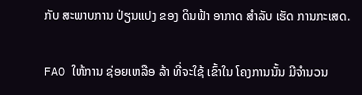ກັບ ສະພາບການ ປ່ຽນແປງ ຂອງ ດິນຟ້າ ອາກາດ ສໍາລັບ ເຮັດ ການກະເສດ.

FAO ໃຫ້ການ ຊ່ອຍເຫລືອ ລ້າ ທີ່ຈະໃຊ້ ເຂົ້າໃນ ໂຄງການນັ້ນ ມີຈໍານວນ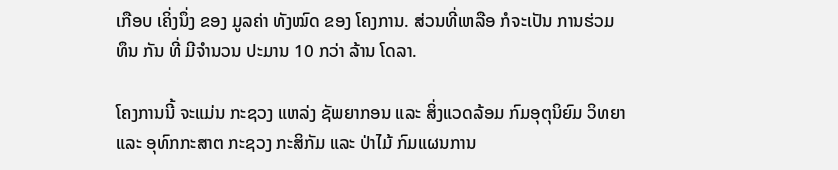ເກືອບ ເຄິ່ງນຶ່ງ ຂອງ ມູລຄ່າ ທັງໝົດ ຂອງ ໂຄງການ. ສ່ວນທີ່ເຫລືອ ກໍຈະເປັນ ການຮ່ວມທຶນ ກັນ ທີ່ ມີຈໍານວນ ປະມານ 10 ກວ່າ ລ້ານ ໂດລາ.

ໂຄງການນີ້ ຈະແມ່ນ ກະຊວງ ແຫລ່ງ ຊັພຍາກອນ ແລະ ສິ່ງແວດລ້ອມ ກົມອຸຕຸນິຍົມ ວິທຍາ ແລະ ອຸທົກກະສາຕ ກະຊວງ ກະສິກັມ ແລະ ປ່າໄມ້ ກົມແຜນການ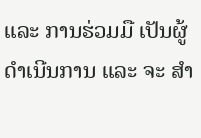ແລະ ການຮ່ວມມື ເປັນຜູ້ ດໍາເນີນການ ແລະ ຈະ ສໍາ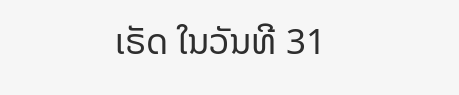ເຣັດ ໃນວັນທີ 31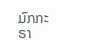ມົກກະຣາ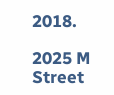2018.

2025 M Street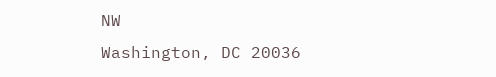NW
Washington, DC 20036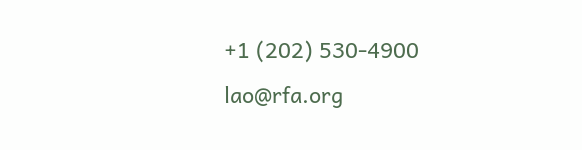+1 (202) 530-4900
lao@rfa.org